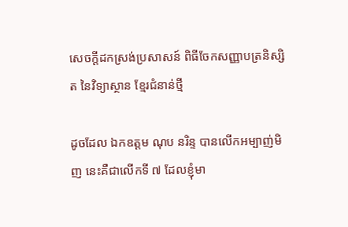សេចក្តីដកស្រង់ប្រសាសន៍ ពិធីចែកសញ្ញាបត្រនិស្សិត នៃវិទ្យាស្ថាន ខ្មែរជំនាន់ថ្មី

ដូចដែល ឯកឧត្តម ណុប នរិន្ទ បានលើកអម្បាញ់មិញ នេះគឺជាលើកទី ៧ ដែលខ្ញុំមា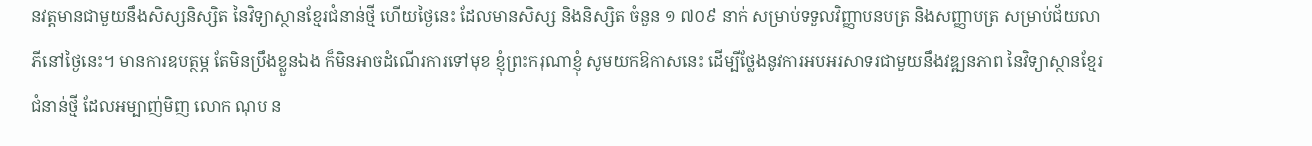នវត្តមានជាមួយនឹងសិស្សនិស្សិត នៃវិទ្យាស្ថានខ្មែរជំនាន់ថ្មី ហើយថ្ងៃនេះ ដែលមានសិស្ស និងនិស្សិត ចំនួន ១ ៧០៩ នាក់ សម្រាប់ទទួលវិញ្ញាបនបត្រ និងសញ្ញាបត្រ សម្រាប់ជ័យលាភីនៅថ្ងៃនេះ។ មានការឧបត្ថម្ភ តែមិនប្រឹងខ្លួនឯង ក៏មិនអាចដំណើរការទៅមុខ ខ្ញុំព្រះករុណាខ្ញុំ សូមយកឱកាសនេះ ដើម្បីថ្លែងនូវការអបអរសាទរជាមួយនឹងវឌ្ឍនភាព នៃវិទ្យាស្ថានខ្មែរជំនាន់ថ្មី ដែលអម្បាញ់មិញ លោក ណុប ន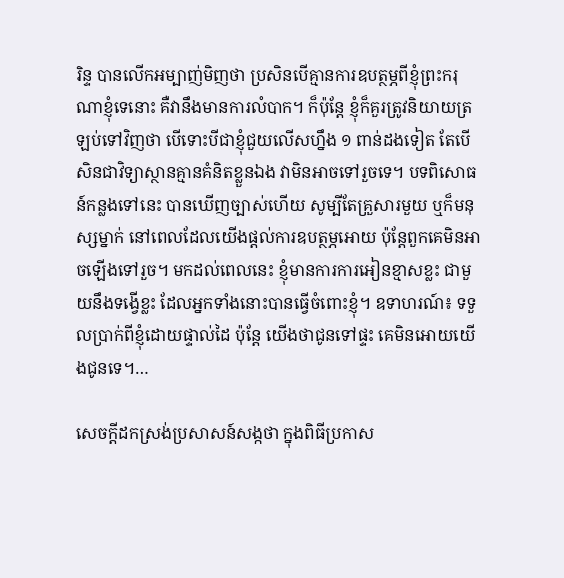រិន្ទ បានលើកអម្បាញ់មិញថា ប្រសិនបើគ្មានការឧបត្ថម្ភពីខ្ញុំព្រះករុណាខ្ញុំទេនោះ គឺវានឹងមានការលំបាក។ ក៏ប៉ុន្តែ ខ្ញុំក៏គួរត្រូវនិយាយត្រឡប់ទៅវិញថា បើទោះបីជាខ្ញុំជួយលើសហ្នឹង ១ ពាន់ដងទៀត តែបើសិនជាវិទ្យាស្ថានគ្មានគំនិតខ្លួនឯង វាមិនអាចទៅរួចទេ។ បទពិសោធន៍កន្លងទៅនេះ បានឃើញច្បាស់ហើយ សូម្បីតែគ្រួសារមួយ ឬក៏មនុស្សម្នាក់ នៅពេលដែលយើងផ្តល់ការឧបត្ថម្ភអោយ ប៉ុន្តែពួកគេមិនអាចឡើងទៅរួច។ មកដល់ពេលនេះ ខ្ញុំមានការការអៀនខ្មាសខ្លះ ជាមួយនឹងទង្វើខ្លះ ដែលអ្នកទាំងនោះបានធ្វើចំពោះខ្ញុំ។ ឧទាហរណ៍៖ ទទួលប្រាក់ពីខ្ញុំដោយផ្ទាល់ដៃ ប៉ុន្តែ យើងថាជូនទៅផ្ទះ គេមិនអោយយើងជូនទេ។…

សេចក្តីដកស្រង់ប្រសាសន៍សង្កថា ក្នុងពិធីប្រកាស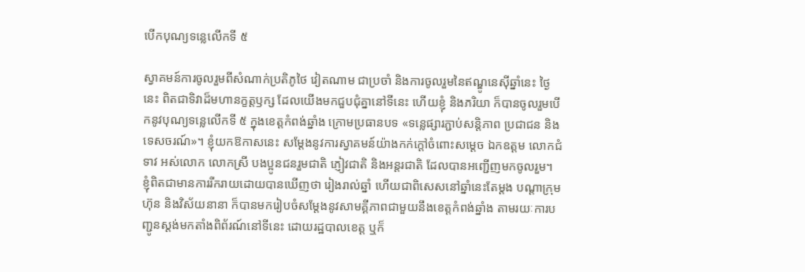បើកបុណ្យទន្លេលើកទី ៥

ស្វាគមន៍ការចូលរួមពីសំណាក់ប្រតិភូថៃ វៀតណាម ជាប្រចាំ និងការចូលរួមនៃឥណ្ឌូនេស៊ីឆ្នាំនេះ ថ្ងៃនេះ ពិតជាទិវាដ៏មហានក្ខត្តឫក្ស ដែលយើងមកជួបជុំគ្នានៅទីនេះ ហើយខ្ញុំ និងភរិយា ក៏បានចូលរួមបើកនូវបុណ្យទន្លេលើកទី ៥ ក្នុងខេត្តកំពង់ឆ្នាំង ក្រោមប្រធានបទ «ទន្លេផ្សារភ្ជាប់សន្តិភាព ប្រជាជន និងទេសចរណ៍»។ ខ្ញុំយកឱកាសនេះ សម្តែងនូវការស្វាគមន៍យ៉ាងកក់ក្តៅចំពោះសម្តេច ឯកឧត្តម លោកជំទាវ អស់លោក លោកស្រី បងប្អូនជនរួមជាតិ ភ្ញៀវជាតិ និងអន្តរជាតិ ដែលបានអញ្ជើញមកចូលរួម។ ខ្ញុំពិតជាមានការរីករាយដោយបានឃើញថា រៀងរាល់ឆ្នាំ ហើយជាពិសេសនៅឆ្នាំនេះតែម្តង បណ្តាក្រុមហ៊ុន និងវិស័យនានា ក៏បានមករៀបចំសម្តែងនូវសាមគ្គីភាពជាមួយនឹងខេត្តកំពង់ឆ្នាំង តាមរយៈការបញ្ជូនស្តង់មកតាំងពិព័រណ៍នៅទីនេះ ដោយរដ្ឋបាលខេត្ត ឬក៏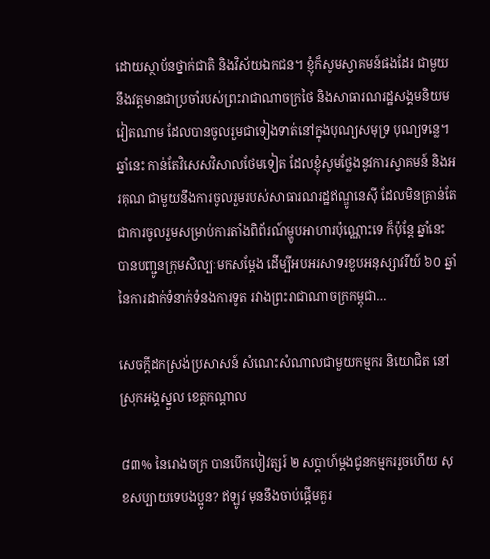ដោយស្ថាប័នថ្នាក់ជាតិ និងវិស័យឯកជន។ ខ្ញុំក៏សូមស្វាគមន៍ផងដែរ ជាមួយនឹងវត្តមានជាប្រចាំរបស់ព្រះរាជាណាចក្រថៃ និងសាធារណរដ្ឋសង្គមនិយមវៀតណាម ដែលបានចូលរួមជាទៀងទាត់នៅក្នុងបុណ្យសមុទ្រ បុណ្យទន្លេ។ ឆ្នាំនេះ កាន់តែវិសេសវិសាលថែមទៀត ដែលខ្ញុំសូមថ្លែងនូវការស្វាគមន៍ និងអរគុណ ជាមួយនឹងការចូលរួមរបស់សាធារណរដ្ឋឥណ្ឌូនេស៊ី ដែលមិនគ្រាន់តែជាការចូលរួមសម្រាប់ការតាំងពិព័រណ៍ម្ហូបអាហារប៉ុណ្ណោះទេ ក៏ប៉ុន្តែ ឆ្នាំនេះ បានបញ្ជូនក្រុមសិល្បៈមកសម្តែង ដើម្បីអបអរសាទរខួបអនុស្សាវរីយ៍ ៦០ ឆ្នាំ នៃការដាក់ទំនាក់ទំនងការទូត រវាងព្រះរាជាណាចក្រកម្ពុជា…

សេចក្តីដកស្រង់ប្រសាសន៍ សំណេះសំណាលជាមួយកម្មករ និយោជិត នៅស្រុកអង្គស្នួល ខេត្តកណ្តាល

៨៣% នៃរោងចក្រ បានបើកបៀវត្សរ៍ ២ សប្តាហ៍ម្តងជូនកម្មកររួចហើយ សុខសប្បាយទេបងប្អូន? ឥឡូវ មុននឹងចាប់ផ្ដើមគួរ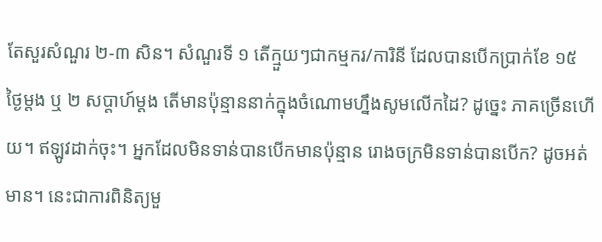តែសួរសំណួរ ២-៣ សិន។ សំណួរទី ១ តើក្មួយៗជាកម្មករ/ការិនី ដែលបានបើកប្រាក់ខែ ១៥ ថ្ងៃម្តង ឬ ២ សប្ដាហ៍ម្ដង តើមានប៉ុន្មាននាក់ក្នុងចំណោមហ្នឹងសូមលើកដៃ? ដូច្នេះ ភាគច្រើនហើយ។ ឥឡូវដាក់ចុះ។ អ្នកដែលមិនទាន់បានបើកមានប៉ុន្មាន រោងចក្រមិនទាន់បានបើក? ដូចអត់មាន។ នេះជាការពិនិត្យមួ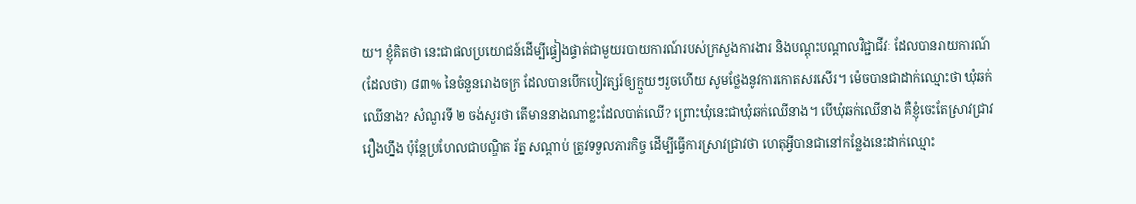យ។ ខ្ញុំគិតថា នេះជាផលប្រយោជន៍ដើម្បីផ្ទៀងផ្ទាត់ជាមួយរបាយការណ៍របស់ក្រសួងការងារ និងបណ្ដុះបណ្ដាលវិជ្ជាជីវៈ ដែលបានរាយការណ៍ (ដែលថា) ៨៣% នៃចំនួនរោងចក្រ ដែលបានបើកបៀវត្សរ៍ឲ្យក្មួយៗរួចហើយ សូមថ្លែងនូវការកោតសរសើរ។ ម៉េចបានជាដាក់ឈ្មោះថា ឃុំឆក់ឈើនាង? សំណួរទី ២ ចង់សួរថា តើមាននាងណាខ្លះដែលបាត់ឈើ? ព្រោះឃុំនេះជាឃុំឆក់ឈើនាង។ បើឃុំឆក់ឈើនាង គឺខ្ញុំចេះតែស្រាវជ្រាវរឿងហ្នឹង ប៉ុន្តែប្រហែលជាបណ្ឌិត រ័ត្ន សណ្ដាប់ ត្រូវទទួលភារកិច្ច ដើម្បីធ្វើការស្រាវជ្រាវថា ហេតុអ្វីបានជានៅកន្លែងនេះដាក់ឈ្មោះ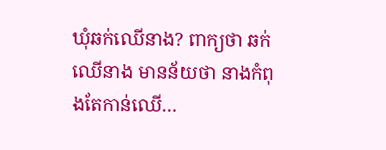ឃុំឆក់ឈើនាង? ពាក្យថា ឆក់ឈើនាង មានន័យថា នាងកំពុងតែកាន់ឈើ…